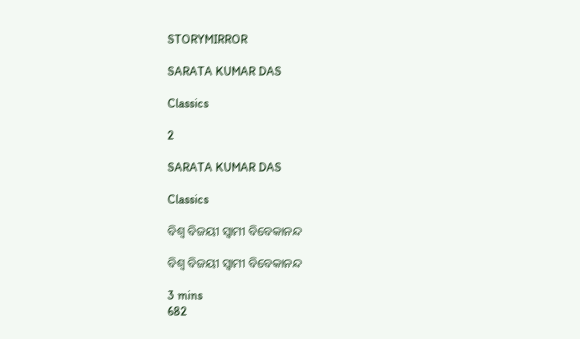STORYMIRROR

SARATA KUMAR DAS

Classics

2

SARATA KUMAR DAS

Classics

ବିଶ୍ବ ବିଜୟୀ ସ୍ବାମୀ ବିବେକାନନ୍ଦ

ବିଶ୍ବ ବିଜୟୀ ସ୍ବାମୀ ବିବେକାନନ୍ଦ

3 mins
682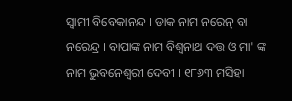ସ୍ବାମୀ ବିବେକାନନ୍ଦ । ଡାକ ନାମ ନରେନ୍ ବା ନରେନ୍ଦ୍ର । ବାପାଙ୍କ ନାମ ବିଶ୍ବନାଥ ଦତ୍ତ ଓ ମା' ଙ୍କ ନାମ ଭୁବନେଶ୍ବରୀ ଦେବୀ । ୧୮୬୩ ମସିହା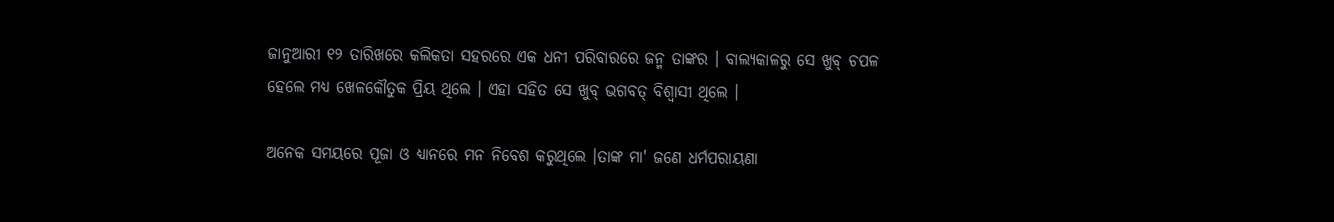ଜାନୁଆରୀ ୧୨ ତାରିଖରେ କଲିକତା ସହରରେ ଏକ ଧନୀ ପରିବାରରେ ଜନ୍ମ ତାଙ୍କର । ବାଲ୍ୟକାଳରୁ ସେ ଖୁବ୍ ଚପଳ ହେଲେ ମଧ୍ୟ ଖେଳକୌତୁକ ପ୍ରିୟ ଥିଲେ । ଏହା ସହିତ ସେ ଖୁବ୍ ଭଗବତ୍ ବିଶ୍ବାସୀ ଥିଲେ ।

ଅନେକ ସମୟରେ ପୂଜା ଓ ଧ୍ୟାନରେ ମନ ନିବେଶ କରୁଥିଲେ ।ତାଙ୍କ ମା' ଜଣେ ଧର୍ମପରାୟଣା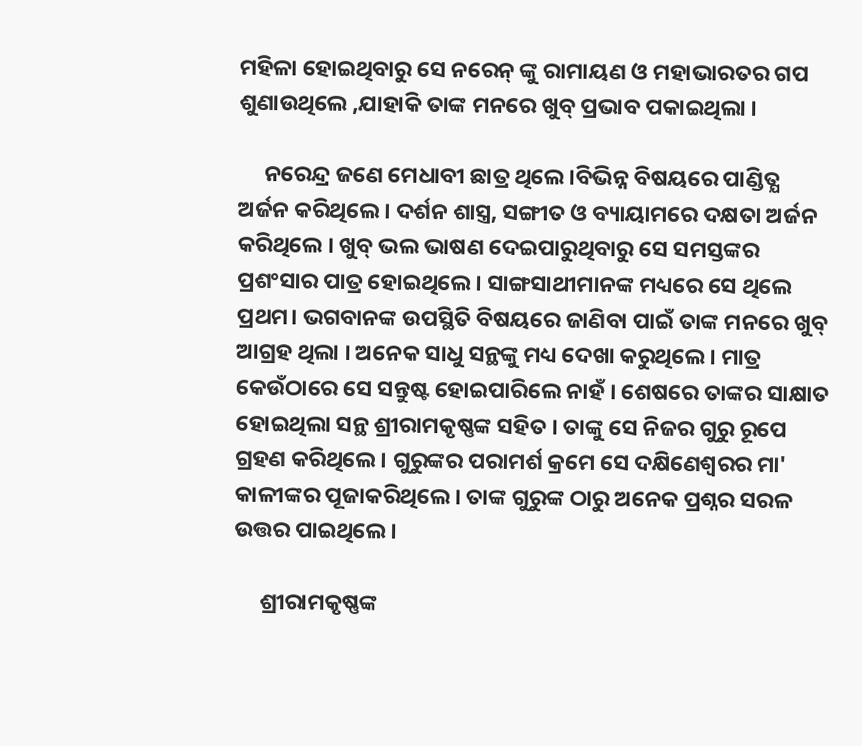ମହିଳା ହୋଇଥିବାରୁ ସେ ନରେନ୍ ଙ୍କୁ ରାମାୟଣ ଓ ମହାଭାରତର ଗପ ଶୁଣାଉଥିଲେ ,ଯାହାକି ତାଙ୍କ ମନରେ ଖୁବ୍ ପ୍ରଭାବ ପକାଇଥିଲା ।

     ନରେନ୍ଦ୍ର ଜଣେ ମେଧାବୀ ଛାତ୍ର ଥିଲେ ।ବିଭିନ୍ନ ବିଷୟରେ ପାଣ୍ଡିତ୍ଯ ଅର୍ଜନ କରିଥିଲେ । ଦର୍ଶନ ଶାସ୍ତ୍ର, ସଙ୍ଗୀତ ଓ ବ୍ୟାୟାମରେ ଦକ୍ଷତା ଅର୍ଜନ କରିଥିଲେ । ଖୁବ୍ ଭଲ ଭାଷଣ ଦେଇପାରୁଥିବାରୁ ସେ ସମସ୍ତଙ୍କର ପ୍ରଶଂସାର ପାତ୍ର ହୋଇଥିଲେ । ସାଙ୍ଗସାଥୀମାନଙ୍କ ମଧ୍ୟରେ ସେ ଥିଲେ ପ୍ରଥମ। ଭଗବାନଙ୍କ ଉପସ୍ଥିତି ବିଷୟରେ ଜାଣିବା ପାଇଁ ତାଙ୍କ ମନରେ ଖୁବ୍ ଆଗ୍ରହ ଥିଲା । ଅନେକ ସାଧୁ ସନ୍ଥଙ୍କୁ ମଧ୍ୟ ଦେଖା କରୁଥିଲେ । ମାତ୍ର କେଉଁଠାରେ ସେ ସନ୍ତୁଷ୍ଟ ହୋଇପାରିଲେ ନାହଁ । ଶେଷରେ ତାଙ୍କର ସାକ୍ଷାତ ହୋଇଥିଲା ସନ୍ଥ ଶ୍ରୀରାମକୃଷ୍ଣଙ୍କ ସହିତ । ତାଙ୍କୁ ସେ ନିଜର ଗୁରୁ ରୂପେ ଗ୍ରହଣ କରିଥିଲେ । ଗୁରୁଙ୍କର ପରାମର୍ଶ କ୍ରମେ ସେ ଦକ୍ଷିଣେଶ୍ବରର ମା' କାଳୀଙ୍କର ପୂଜାକରିଥିଲେ । ତାଙ୍କ ଗୁରୁଙ୍କ ଠାରୁ ଅନେକ ପ୍ରଶ୍ନର ସରଳ ଉତ୍ତର ପାଇଥିଲେ ।

     ଶ୍ରୀରାମକୃଷ୍ଣଙ୍କ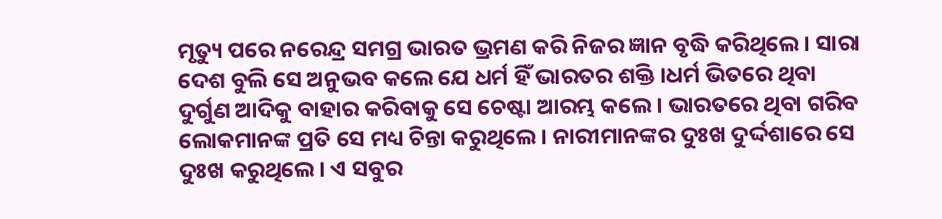ମୃତ୍ୟୁ ପରେ ନରେନ୍ଦ୍ର ସମଗ୍ର ଭାରତ ଭ୍ରମଣ କରି ନିଜର ଜ୍ଞାନ ବୃଦ୍ଧି କରିଥିଲେ । ସାରା ଦେଶ ବୁଲି ସେ ଅନୁଭବ କଲେ ଯେ ଧର୍ମ ହିଁ ଭାରତର ଶକ୍ତି ।ଧର୍ମ ଭିତରେ ଥିବା ଦୁର୍ଗୁଣ ଆଦିକୁ ବାହାର କରିବାକୁ ସେ ଚେଷ୍ଟା ଆରମ୍ଭ କଲେ । ଭାରତରେ ଥିବା ଗରିବ ଲୋକମାନଙ୍କ ପ୍ରତି ସେ ମଧ୍ୟ ଚିନ୍ତା କରୁଥିଲେ । ନାରୀମାନଙ୍କର ଦୁଃଖ ଦୁର୍ଦ୍ଦଶାରେ ସେ ଦୁଃଖ କରୁଥିଲେ । ଏ ସବୁର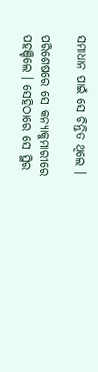ସମାଧାନ ପାଇଁ ସେ ଚିନ୍ତିତ ଥିଲେ ।

ପରିଶେଷରେ ସେ କନ୍ୟାକୁମାରୀରେ ପହଞ୍ଚିଲେ । ସେହିଠାରେ ସେ ସ୍ଥିର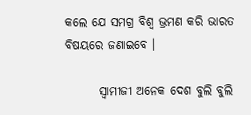କଲେ ଯେ ସମଗ୍ର ବିଶ୍ବ ଭ୍ରମଣ କରି ଭାରତ ବିଷୟରେ ଜଣାଇବେ ।

       ସ୍ବାମୀଜୀ ଅନେକ ଦେଶ ବୁଲି ବୁଲି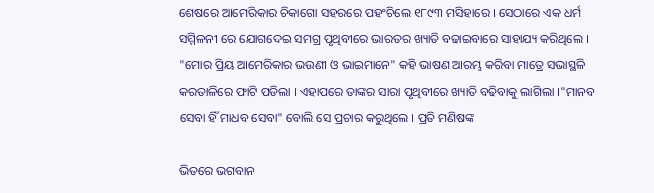ଶେଷରେ ଆମେରିକାର ଚିକାଗୋ ସହରରେ ପହଂଚିଲେ ୧୮୯୩ ମସିହାରେ । ସେଠାରେ ଏକ ଧର୍ମ ସମ୍ମିଳନୀ ରେ ଯୋଗଦେଇ ସମଗ୍ର ପୃଥିବୀରେ ଭାରତର ଖ୍ୟାତି ବଢାଇବାରେ ସାହାଯ୍ୟ କରିଥିଲେ । "ମୋର ପ୍ରିୟ ଆମେରିକାର ଭଉଣୀ ଓ ଭାଇମାନେ" କହି ଭାଷଣ ଆରମ୍ଭ କରିବା ମାତ୍ରେ ସଭାସ୍ଥଳି କରତାଳିରେ ଫାଟି ପଡିଲା । ଏହାପରେ ତାଙ୍କର ସାରା ପୃଥିବୀରେ ଖ୍ୟାତି ବଢିବାକୁ ଲାଗିଲା ।"ମାନବ ସେବା ହିଁ ମାଧବ ସେବା" ବୋଲି ସେ ପ୍ରଚାର କରୁଥିଲେ । ପ୍ରତି ମଣିଷଙ୍କ

ଭିତରେ ଭଗବାନ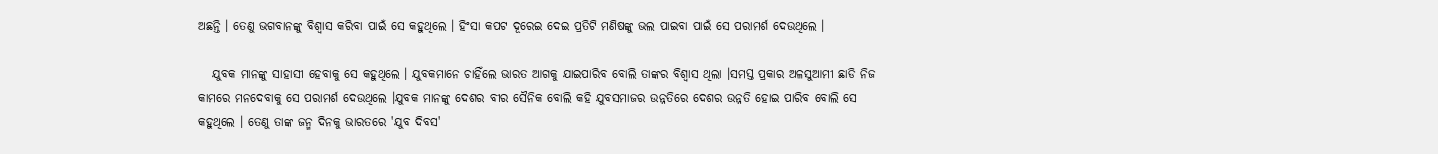ଅଛନ୍ତି । ତେଣୁ ଭଗବାନଙ୍କୁ ବିଶ୍ବାସ କରିବା ପାଇଁ ସେ କହୁଥିଲେ । ହିଂସା କପଟ ଦୂରେଇ ଦେଇ ପ୍ରତିଟି ମଣିଷଙ୍କୁ ଭଲ ପାଇବା ପାଇଁ ସେ ପରାମର୍ଶ ଦେଉଥିଲେ ।

   ଯୁବକ ମାନଙ୍କୁ ସାହାସୀ ହେବାକୁ ସେ କହୁଥିଲେ । ଯୁବକମାନେ ଚାହିଁଲେ ଭାରତ ଆଗକୁ ଯାଇପାରିବ ବୋଲି ତାଙ୍କର ବିଶ୍ବାସ ଥିଲା ।ସମସ୍ତ ପ୍ରକାର ଅଳସୁଆମୀ ଛାଡି ନିଜ କାମରେ ମନଦେବାକୁ ସେ ପରାମର୍ଶ ଦେଉଥିଲେ ।ଯୁବକ ମାନଙ୍କୁ ଦେଶର ବୀର ସୈନିକ ବୋଲି କହି ଯୁବସମାଜର ଉନ୍ନତିରେ ଦେଶର ଉନ୍ନତି ହୋଇ ପାରିବ ବୋଲି ସେ କହୁଥିଲେ । ତେଣୁ ତାଙ୍କ ଜନ୍ମ ଦିନକୁ ଭାରତରେ 'ଯୁବ ଦିବସ'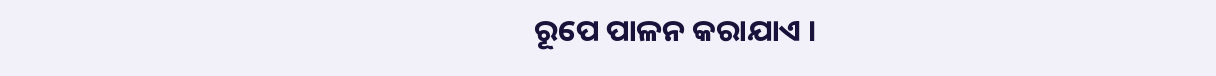ରୂପେ ପାଳନ କରାଯାଏ ।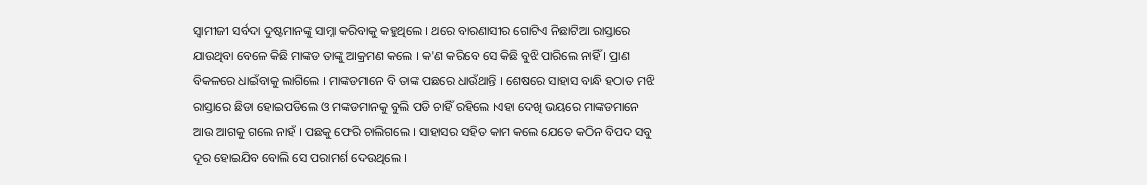ସ୍ବାମୀଜୀ ସର୍ବଦା ଦୁଷ୍ଟମାନଙ୍କୁ ସାମ୍ନା କରିବାକୁ କହୁଥିଲେ । ଥରେ ବାରଣାସୀର ଗୋଟିଏ ନିଛାଟିଆ ରାସ୍ତାରେ ଯାଉଥିବା ବେଳେ କିଛି ମାଙ୍କଡ ତାଙ୍କୁ ଆକ୍ରମଣ କଲେ । କ'ଣ କରିବେ ସେ କିଛି ବୁଝି ପାରିଲେ ନାହିଁ । ପ୍ରାଣ ବିକଳରେ ଧାଇଁବାକୁ ଲାଗିଲେ । ମାଙ୍କଡମାନେ ବି ତାଙ୍କ ପଛରେ ଧାଉଁଥାନ୍ତି । ଶେଷରେ ସାହାସ ବାନ୍ଧି ହଠାତ ମଝି ରାସ୍ତାରେ ଛିଡା ହୋଇପଡିଲେ ଓ ମଙ୍କଡମାନକୁ ବୁଲି ପଡି ଚାହିଁ ରହିଲେ ।ଏହା ଦେଖି ଭୟରେ ମାଙ୍କଡମାନେ ଆଉ ଆଗକୁ ଗଲେ ନାହଁ । ପଛକୁ ଫେରି ଚାଲିଗଲେ । ସାହାସର ସହିତ କାମ କଲେ ଯେତେ କଠିନ ବିପଦ ସବୁ ଦୂର ହୋଇଯିବ ବୋଲି ସେ ପରାମର୍ଶ ଦେଉଥିଲେ ।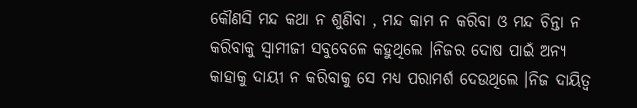କୌଣସି ମନ୍ଦ କଥା ନ ଶୁଣିବା , ମନ୍ଦ କାମ ନ କରିବା ଓ ମନ୍ଦ ଚିନ୍ତା ନ କରିବାକୁ ସ୍ବାମୀଜୀ ସବୁବେଳେ କହୁଥିଲେ ।ନିଜର ଦୋଷ ପାଇଁ ଅନ୍ୟ କାହାକୁ ଦାୟୀ ନ କରିବାକୁ ସେ ମଧ୍ୟ ପରାମର୍ଶ ଦେଉଥିଲେ ।ନିଜ ଦାୟିତ୍ୱ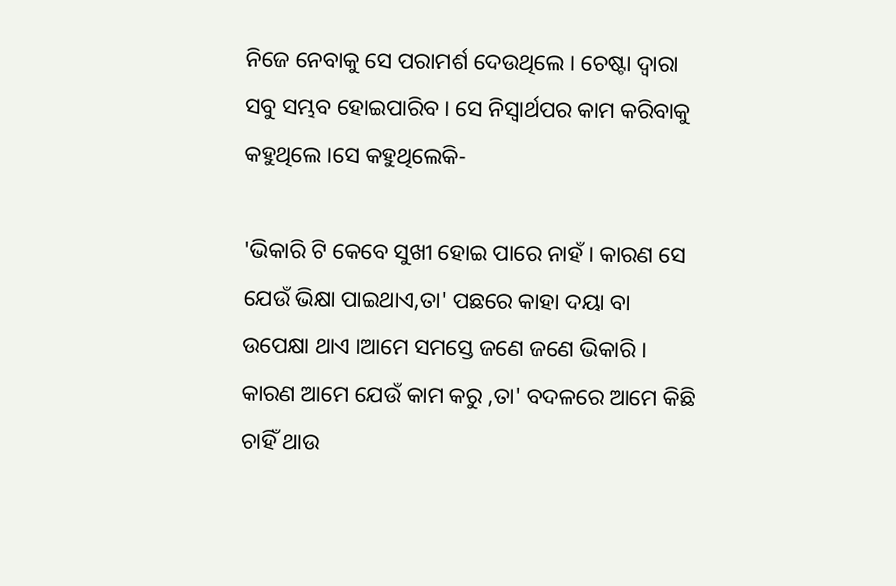ନିଜେ ନେବାକୁ ସେ ପରାମର୍ଶ ଦେଉଥିଲେ । ଚେଷ୍ଟା ଦ୍ବାରା ସବୁ ସମ୍ଭବ ହୋଇପାରିବ । ସେ ନିସ୍ବାର୍ଥପର କାମ କରିବାକୁ କହୁଥିଲେ ।ସେ କହୁଥିଲେକି-

'ଭିକାରି ଟି କେବେ ସୁଖୀ ହୋଇ ପାରେ ନାହଁ । କାରଣ ସେ ଯେଉଁ ଭିକ୍ଷା ପାଇଥାଏ,ତା' ପଛରେ କାହା ଦୟା ବା ଉପେକ୍ଷା ଥାଏ ।ଆମେ ସମସ୍ତେ ଜଣେ ଜଣେ ଭିକାରି । କାରଣ ଆମେ ଯେଉଁ କାମ କରୁ ,ତା' ବଦଳରେ ଆମେ କିଛି ଚାହିଁ ଥାଉ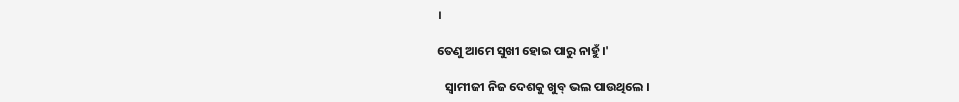।

ତେଣୁ ଆମେ ସୁଖୀ ହୋଇ ପାରୁ ନାହୁଁ ।'

   ସ୍ବାମୀଜୀ ନିଜ ଦେଶକୁ ଖୁବ୍ ଭଲ ପାଉଥିଲେ ।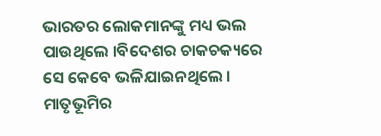ଭାରତର ଲୋକମାନଙ୍କୁ ମଧ୍ୟ ଭଲ ପାଉଥିଲେ ।ବିଦେଶର ଚାକଚକ୍ୟରେ ସେ କେବେ ଭଳିଯାଇନଥିଲେ । ମାତୃଭୂମିର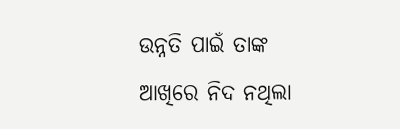ଉନ୍ନତି ପାଇଁ ତାଙ୍କ ଆଖିରେ ନିଦ ନଥିଲା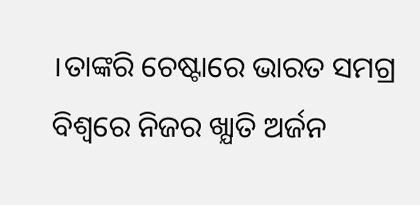।ତାଙ୍କରି ଚେଷ୍ଟାରେ ଭାରତ ସମଗ୍ର ବିଶ୍ବରେ ନିଜର ଖ୍ଯାତି ଅର୍ଜନ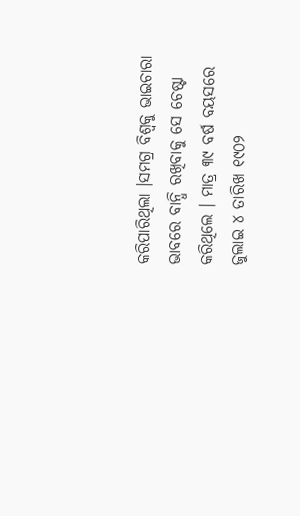କରିପାରିଥିଲା ।ସମଗ୍ର ବିଶ୍ବକୁ ଭାଇଚାରା ଭାବରେ ବାନ୍ଧି ରଖିବାକୁ ସେ ଚେଷ୍ଟା କରିଥିଲେ । ମାତ୍ର ୩୯ ବର୍ଷ ବୟସରେ ଜୁଲାଇ ୪ ତାରିଖ ୧୯୦୨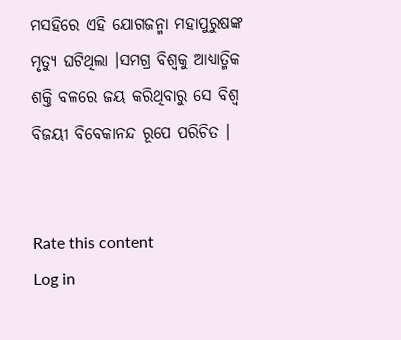ମସହିରେ ଏହି ଯୋଗଜନ୍ମା ମହାପୁରୁଷଙ୍କ ମୃତ୍ୟୁ ଘଟିଥିଲା ।ସମଗ୍ର ବିଶ୍ବକୁ ଆଧ୍ୟାତ୍ମିକ ଶକ୍ତି ବଳରେ ଜୟ କରିଥିବାରୁ ସେ ବିଶ୍ବ ବିଜୟୀ ବିବେକାନନ୍ଦ ରୂପେ ପରିଚିତ ।


Rate this content
Log in